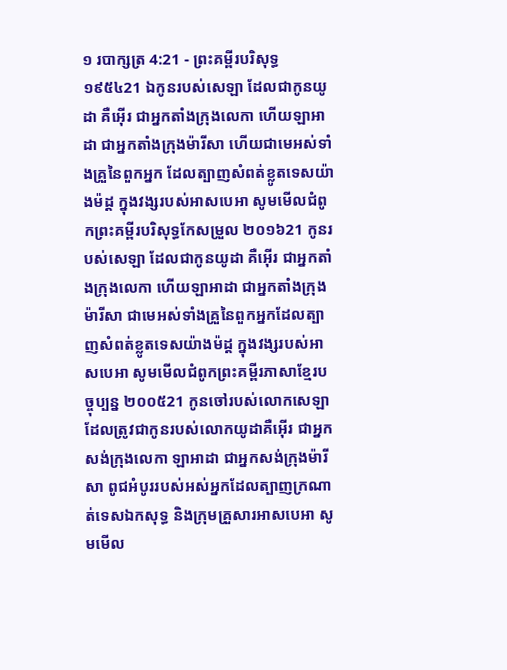១ របាក្សត្រ 4:21 - ព្រះគម្ពីរបរិសុទ្ធ ១៩៥៤21 ឯកូនរបស់សេឡា ដែលជាកូនយូដា គឺអ៊ើរ ជាអ្នកតាំងក្រុងលេកា ហើយឡាអាដា ជាអ្នកតាំងក្រុងម៉ារីសា ហើយជាមេអស់ទាំងគ្រួនៃពួកអ្នក ដែលត្បាញសំពត់ខ្លូតទេសយ៉ាងម៉ដ្ត ក្នុងវង្សរបស់អាសបេអា សូមមើលជំពូកព្រះគម្ពីរបរិសុទ្ធកែសម្រួល ២០១៦21 កូនរបស់សេឡា ដែលជាកូនយូដា គឺអ៊ើរ ជាអ្នកតាំងក្រុងលេកា ហើយឡាអាដា ជាអ្នកតាំងក្រុងម៉ារីសា ជាមេអស់ទាំងគ្រួនៃពួកអ្នកដែលត្បាញសំពត់ខ្លូតទេសយ៉ាងម៉ដ្ត ក្នុងវង្សរបស់អាសបេអា សូមមើលជំពូកព្រះគម្ពីរភាសាខ្មែរបច្ចុប្បន្ន ២០០៥21 កូនចៅរបស់លោកសេឡា ដែលត្រូវជាកូនរបស់លោកយូដាគឺអ៊ើរ ជាអ្នកសង់ក្រុងលេកា ឡាអាដា ជាអ្នកសង់ក្រុងម៉ារីសា ពូជអំបូររបស់អស់អ្នកដែលត្បាញក្រណាត់ទេសឯកសុទ្ធ និងក្រុមគ្រួសារអាសបេអា សូមមើល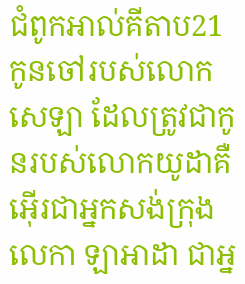ជំពូកអាល់គីតាប21 កូនចៅរបស់លោកសេឡា ដែលត្រូវជាកូនរបស់លោកយូដាគឺ អ៊ើរជាអ្នកសង់ក្រុងលេកា ឡាអាដា ជាអ្ន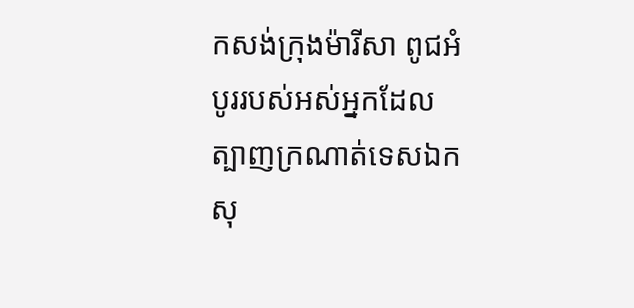កសង់ក្រុងម៉ារីសា ពូជអំបូររបស់អស់អ្នកដែលត្បាញក្រណាត់ទេសឯកសុ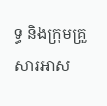ទ្ធ និងក្រុមគ្រួសារអាស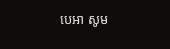បេអា សូម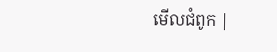មើលជំពូក |